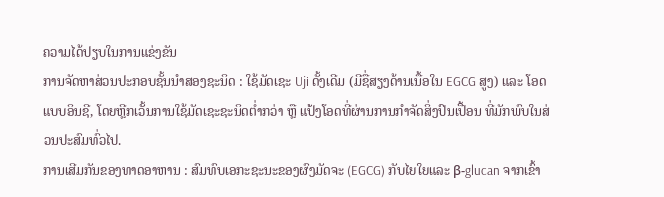ຄວາມໄດ້ປຽບໃນການແຂ່ງຂັນ
ການຈັດຫາສ່ວນປະກອບຊັ້ນນຳສອງຊະນິດ : ໃຊ້ມັດເຊະ Uji ດັ້ງເດີມ (ມີຊື່ສຽງດ້ານເນື້ອໃນ EGCG ສູງ) ແລະ ໂອດແບບອິນຊີ, ໂດຍຫຼີກເວັ້ນການໃຊ້ມັດເຊະຊະນິດຕ່ຳກວ່າ ຫຼື ແປ້ງໂອດທີ່ຜ່ານການກຳຈັດສິ່ງປົນເປື້ອນ ທີ່ມັກພົບໃນສ່ວນປະສົມທົ່ວໄປ.
ການເສີມກັນຂອງທາດອາຫານ : ສົມທົບເອກະຊະນະຂອງຜົງມັດຈະ (EGCG) ກັບໄຍໃຍແລະ β-glucan ຈາກເຂົ້າ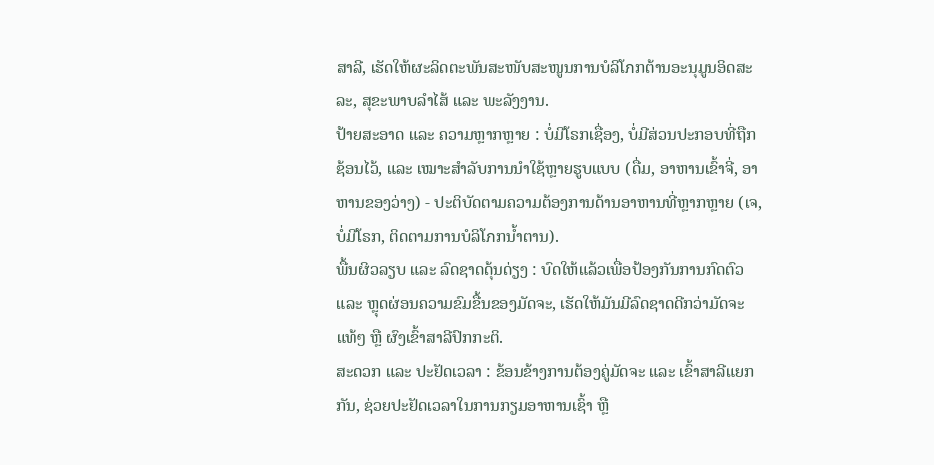ສາລີ, ເຮັດໃຫ້ຜະລິດຕະພັນສະໜັບສະໜູນການບໍລິໂภກຕ້ານອະນຸມູນອິດສະລະ, ສຸຂະພາບລໍາໄສ້ ແລະ ພະລັງງານ.
ປ້າຍສະອາດ ແລະ ຄວາມຫຼາກຫຼາຍ : ບໍ່ມີໂຣກເຊື່ອງ, ບໍ່ມີສ່ວນປະກອບທີ່ຖືກຊ້ອນໄວ້, ແລະ ເໝາະສຳລັບການນຳໃຊ້ຫຼາຍຮູບແບບ (ດື່ມ, ອາຫານເຂົ້າຈີ່, ອາຫານຂອງວ່າງ) - ປະຕິບັດຕາມຄວາມຕ້ອງການດ້ານອາຫານທີ່ຫຼາກຫຼາຍ (ເຈ, ບໍ່ມີໂຣກ, ຕິດຕາມການບໍລິໂภກນ້ຳຕານ).
ພື້ນຜິວລຽບ ແລະ ລົດຊາດດຸ້ນດ່ຽງ : ບົດໃຫ້ແລ້ວເພື່ອປ້ອງກັນການກົດຕົວ ແລະ ຫຼຸດຜ່ອນຄວາມຂົມຂື້ນຂອງມັດຈະ, ເຮັດໃຫ້ມັນມີລົດຊາດດີກວ່າມັດຈະແທ້ໆ ຫຼື ຜົງເຂົ້າສາລີປົກກະຕິ.
ສະດວກ ແລະ ປະຢັດເວລາ : ຂ້ອນຂ້າງການຕ້ອງຄູ່ມັດຈະ ແລະ ເຂົ້າສາລີແຍກກັນ, ຊ່ວຍປະຢັດເວລາໃນການກຽມອາຫານເຊົ້າ ຫຼື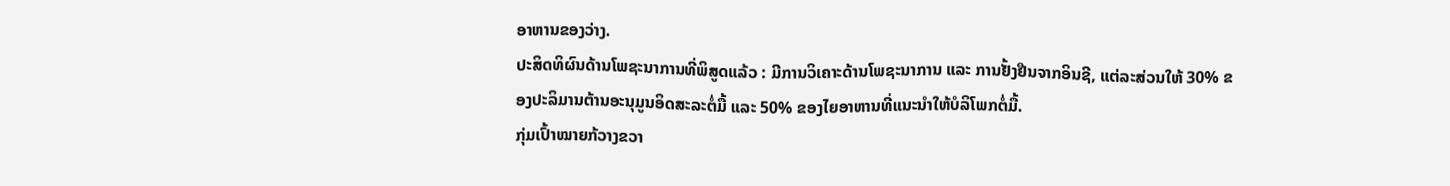ອາຫານຂອງວ່າງ.
ປະສິດທິຜົນດ້ານໂພຊະນາການທີ່ພິສູດແລ້ວ : ມີການວິເຄາະດ້ານໂພຊະນາການ ແລະ ການຢັ້ງຢືນຈາກອິນຊີ, ແຕ່ລະສ່ວນໃຫ້ 30% ຂອງປະລິມານຕ້ານອະນຸມູນອິດສະລະຕໍ່ມື້ ແລະ 50% ຂອງໄຍອາຫານທີ່ແນະນຳໃຫ້ບໍລິໂພກຕໍ່ມື້.
ກຸ່ມເປົ້າໝາຍກ້ວາງຂວາ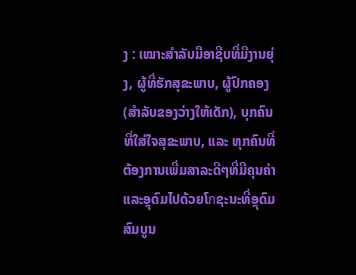ງ : ເໝາະສຳລັບມືອາຊີບທີ່ມີງານຍຸ່ງ, ຜູ້ທີ່ຮັກສຸຂະພາບ, ຜູ້ປົກຄອງ (ສຳລັບຂອງວ່າງໃຫ້ເດັກ), ບຸກຄົນທີ່ໃສ່ໃຈສຸຂະພາບ, ແລະ ທຸກຄົນທີ່ຕ້ອງການເພີ່ມສາລະດີໆທີ່ມີຄຸນຄ່າແລະອຼຸດົມໄປດ້ວຍໂภຊະນະທີ່ອຼຸດົມສົມບູນ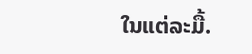ໃນແຕ່ລະມື້.